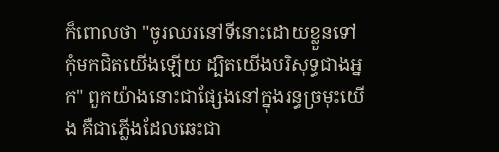ក៏ពោលថា "ចូរឈរនៅទីនោះដោយខ្លួនទៅ កុំមកជិតយើងឡើយ ដ្បិតយើងបរិសុទ្ធជាងអ្នក" ពួកយ៉ាងនោះជាផ្សែងនៅក្នុងរន្ធច្រមុះយើង គឺជាភ្លើងដែលឆេះជា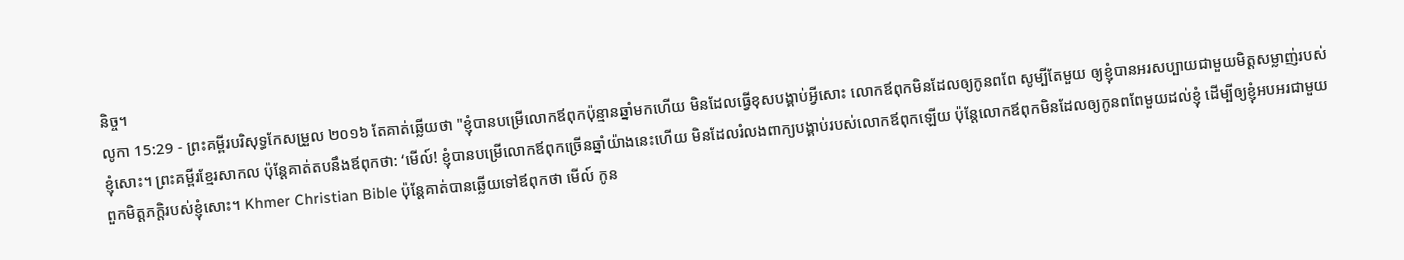និច្ច។
លូកា 15:29 - ព្រះគម្ពីរបរិសុទ្ធកែសម្រួល ២០១៦ តែគាត់ឆ្លើយថា "ខ្ញុំបានបម្រើលោកឪពុកប៉ុន្មានឆ្នាំមកហើយ មិនដែលធ្វើខុសបង្គាប់អ្វីសោះ លោកឪពុកមិនដែលឲ្យកូនពពែ សូម្បីតែមួយ ឲ្យខ្ញុំបានអរសប្បាយជាមួយមិត្តសម្លាញ់របស់ខ្ញុំសោះ។ ព្រះគម្ពីរខ្មែរសាកល ប៉ុន្តែគាត់តបនឹងឪពុកថា: ‘មើល៍! ខ្ញុំបានបម្រើលោកឪពុកច្រើនឆ្នាំយ៉ាងនេះហើយ មិនដែលរំលងពាក្យបង្គាប់របស់លោកឪពុកឡើយ ប៉ុន្តែលោកឪពុកមិនដែលឲ្យកូនពពែមួយដល់ខ្ញុំ ដើម្បីឲ្យខ្ញុំអបអរជាមួយពួកមិត្តភក្ដិរបស់ខ្ញុំសោះ។ Khmer Christian Bible ប៉ុន្ដែគាត់បានឆ្លើយទៅឪពុកថា មើល៍ កូន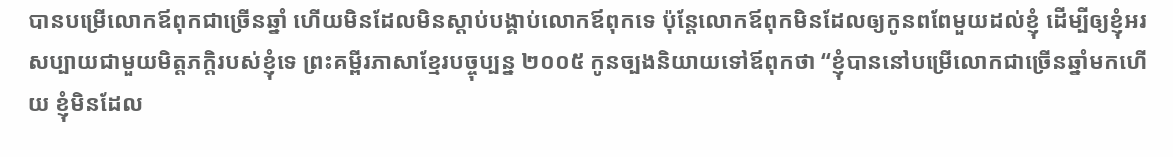បានបម្រើលោកឪពុកជាច្រើនឆ្នាំ ហើយមិនដែលមិនស្ដាប់បង្គាប់លោកឪពុកទេ ប៉ុន្ដែលោកឪពុកមិនដែលឲ្យកូនពពែមួយដល់ខ្ញុំ ដើម្បីឲ្យខ្ញុំអរសប្បាយជាមួយមិត្តភក្តិរបស់ខ្ញុំទេ ព្រះគម្ពីរភាសាខ្មែរបច្ចុប្បន្ន ២០០៥ កូនច្បងនិយាយទៅឪពុកថា “ខ្ញុំបាននៅបម្រើលោកជាច្រើនឆ្នាំមកហើយ ខ្ញុំមិនដែល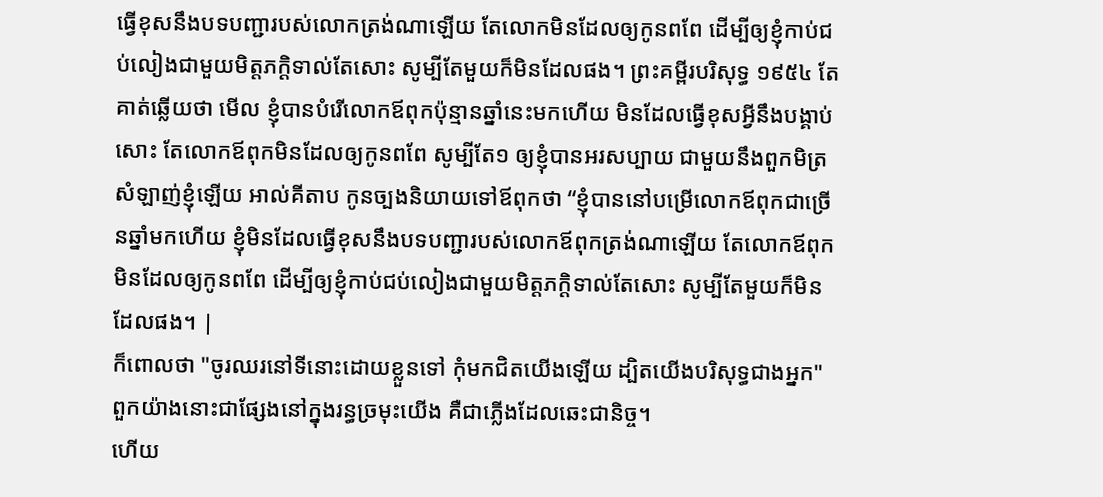ធ្វើខុសនឹងបទបញ្ជារបស់លោកត្រង់ណាឡើយ តែលោកមិនដែលឲ្យកូនពពែ ដើម្បីឲ្យខ្ញុំកាប់ជប់លៀងជាមួយមិត្តភក្ដិទាល់តែសោះ សូម្បីតែមួយក៏មិនដែលផង។ ព្រះគម្ពីរបរិសុទ្ធ ១៩៥៤ តែគាត់ឆ្លើយថា មើល ខ្ញុំបានបំរើលោកឪពុកប៉ុន្មានឆ្នាំនេះមកហើយ មិនដែលធ្វើខុសអ្វីនឹងបង្គាប់សោះ តែលោកឪពុកមិនដែលឲ្យកូនពពែ សូម្បីតែ១ ឲ្យខ្ញុំបានអរសប្បាយ ជាមួយនឹងពួកមិត្រសំឡាញ់ខ្ញុំឡើយ អាល់គីតាប កូនច្បងនិយាយទៅឪពុកថា “ខ្ញុំបាននៅបម្រើលោកឪពុកជាច្រើនឆ្នាំមកហើយ ខ្ញុំមិនដែលធ្វើខុសនឹងបទបញ្ជារបស់លោកឪពុកត្រង់ណាឡើយ តែលោកឪពុកមិនដែលឲ្យកូនពពែ ដើម្បីឲ្យខ្ញុំកាប់ជប់លៀងជាមួយមិត្ដភក្ដិទាល់តែសោះ សូម្បីតែមួយក៏មិនដែលផង។ |
ក៏ពោលថា "ចូរឈរនៅទីនោះដោយខ្លួនទៅ កុំមកជិតយើងឡើយ ដ្បិតយើងបរិសុទ្ធជាងអ្នក" ពួកយ៉ាងនោះជាផ្សែងនៅក្នុងរន្ធច្រមុះយើង គឺជាភ្លើងដែលឆេះជានិច្ច។
ហើយ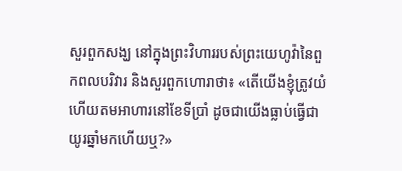សួរពួកសង្ឃ នៅក្នុងព្រះវិហាររបស់ព្រះយេហូវ៉ានៃពួកពលបរិវារ និងសួរពួកហោរាថា៖ «តើយើងខ្ញុំត្រូវយំ ហើយតមអាហារនៅខែទីប្រាំ ដូចជាយើងធ្លាប់ធ្វើជាយូរឆ្នាំមកហើយឬ?»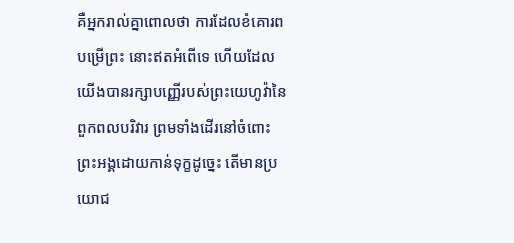គឺអ្នករាល់គ្នាពោលថា ការដែលខំគោរពបម្រើព្រះ នោះឥតអំពើទេ ហើយដែលយើងបានរក្សាបញ្ញើរបស់ព្រះយេហូវ៉ានៃពួកពលបរិវារ ព្រមទាំងដើរនៅចំពោះព្រះអង្គដោយកាន់ទុក្ខដូច្នេះ តើមានប្រយោជ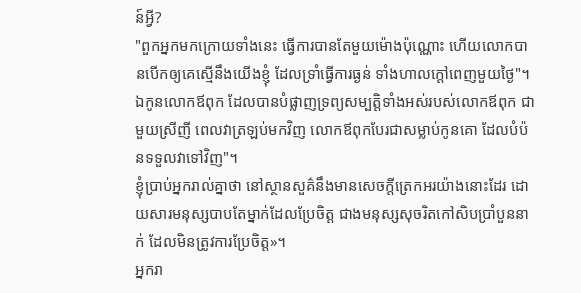ន៍អ្វី?
"ពួកអ្នកមកក្រោយទាំងនេះ ធ្វើការបានតែមួយម៉ោងប៉ុណ្ណោះ ហើយលោកបានបើកឲ្យគេស្មើនឹងយើងខ្ញុំ ដែលទ្រាំធ្វើការធ្ងន់ ទាំងហាលក្ដៅពេញមួយថ្ងៃ"។
ឯកូនលោកឪពុក ដែលបានបំផ្លាញទ្រព្យសម្បត្តិទាំងអស់របស់លោកឪពុក ជាមួយស្រីញី ពេលវាត្រឡប់មកវិញ លោកឪពុកបែរជាសម្លាប់កូនគោ ដែលបំប៉នទទួលវាទៅវិញ"។
ខ្ញុំប្រាប់អ្នករាល់គ្នាថា នៅស្ថានសួគ៌នឹងមានសេចក្តីត្រេកអរយ៉ាងនោះដែរ ដោយសារមនុស្សបាបតែម្នាក់ដែលប្រែចិត្ត ជាងមនុស្សសុចរិតកៅសិបប្រាំបួននាក់ ដែលមិនត្រូវការប្រែចិត្ត»។
អ្នករា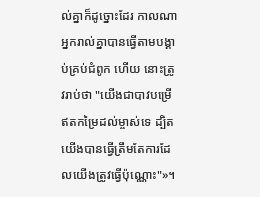ល់គ្នាក៏ដូច្នោះដែរ កាលណាអ្នករាល់គ្នាបានធ្វើតាមបង្គាប់គ្រប់ជំពូក ហើយ នោះត្រូវរាប់ថា "យើងជាបាវបម្រើឥតកម្រៃដល់ម្ចាស់ទេ ដ្បិតយើងបានធ្វើត្រឹមតែការដែលយើងត្រូវធ្វើប៉ុណ្ណោះ"»។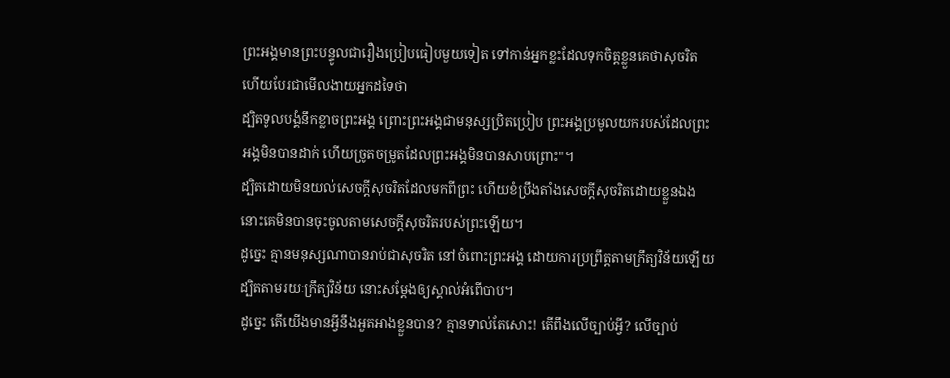ព្រះអង្គមានព្រះបន្ទូលជារឿងប្រៀបធៀបមួយទៀត ទៅកាន់អ្នកខ្លះដែលទុកចិត្តខ្លួនគេថាសុចរិត ហើយបែរជាមើលងាយអ្នកដទៃថា
ដ្បិតទូលបង្គំនឹកខ្លាចព្រះអង្គ ព្រោះព្រះអង្គជាមនុស្សប្រិតប្រៀប ព្រះអង្គប្រមូលយករបស់ដែលព្រះអង្គមិនបានដាក់ ហើយច្រូតចម្រូតដែលព្រះអង្គមិនបានសាបព្រោះ"។
ដ្បិតដោយមិនយល់សេចក្តីសុចរិតដែលមកពីព្រះ ហើយខំប្រឹងតាំងសេចក្តីសុចរិតដោយខ្លួនឯង នោះគេមិនបានចុះចូលតាមសេចក្តីសុចរិតរបស់ព្រះឡើយ។
ដូច្នេះ គ្មានមនុស្សណាបានរាប់ជាសុចរិត នៅចំពោះព្រះអង្គ ដោយការប្រព្រឹត្តតាមក្រឹត្យវិន័យឡើយ ដ្បិតតាមរយៈក្រឹត្យវិន័យ នោះសម្ដែងឲ្យស្គាល់អំពើបាប។
ដូច្នេះ តើយើងមានអ្វីនឹងអួតអាងខ្លួនបាន? គ្មានទាល់តែសោះ! តើពឹងលើច្បាប់អ្វី? លើច្បាប់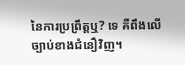នៃការប្រព្រឹត្តឬ? ទេ គឺពឹងលើច្បាប់ខាងជំនឿវិញ។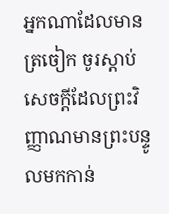អ្នកណាដែលមានត្រចៀក ចូរស្តាប់សេចក្ដីដែលព្រះវិញ្ញាណមានព្រះបន្ទូលមកកាន់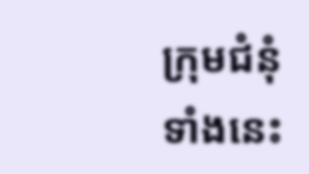ក្រុមជំនុំទាំងនេះ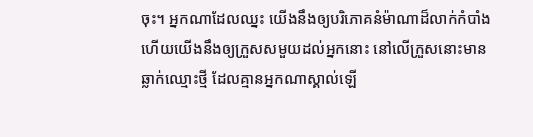ចុះ។ អ្នកណាដែលឈ្នះ យើងនឹងឲ្យបរិភោគនំម៉ាណាដ៏លាក់កំបាំង ហើយយើងនឹងឲ្យក្រួសសមួយដល់អ្នកនោះ នៅលើក្រួសនោះមានឆ្លាក់ឈ្មោះថ្មី ដែលគ្មានអ្នកណាស្គាល់ឡើ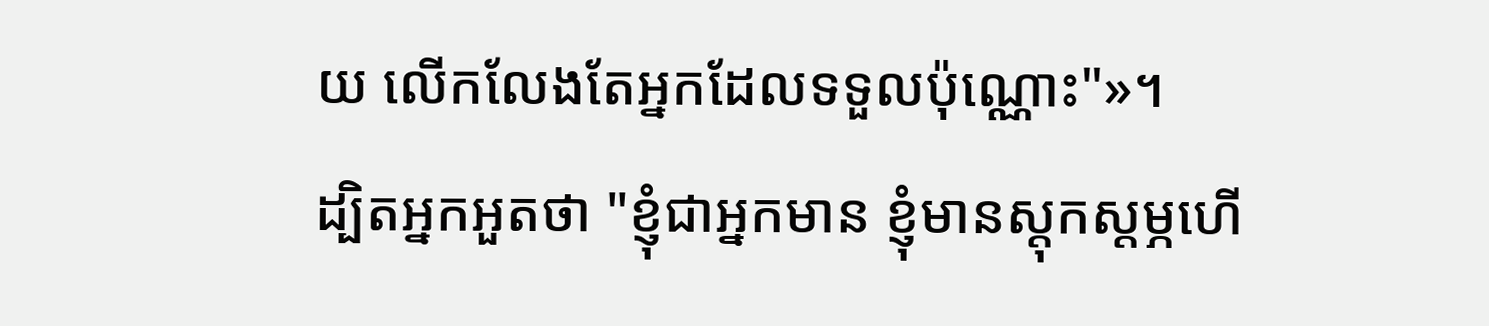យ លើកលែងតែអ្នកដែលទទួលប៉ុណ្ណោះ"»។
ដ្បិតអ្នកអួតថា "ខ្ញុំជាអ្នកមាន ខ្ញុំមានស្តុកស្តម្ភហើ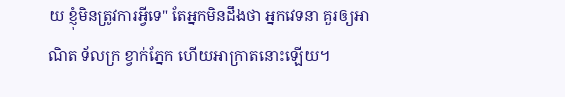យ ខ្ញុំមិនត្រូវការអ្វីទេ" តែអ្នកមិនដឹងថា អ្នកវេទនា គួរឲ្យអាណិត ទ័លក្រ ខ្វាក់ភ្នែក ហើយអាក្រាតនោះឡើយ។